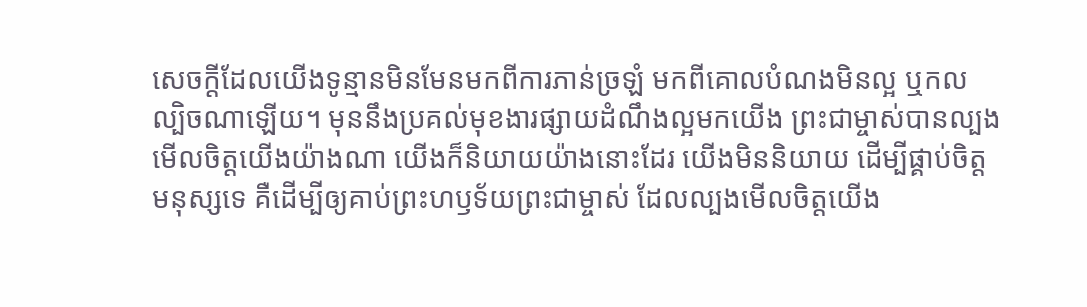សេចក្ដីដែលយើងទូន្មានមិនមែនមកពីការភាន់ច្រឡំ មកពីគោលបំណងមិនល្អ ឬកលល្បិចណាឡើយ។ មុននឹងប្រគល់មុខងារផ្សាយដំណឹងល្អមកយើង ព្រះជាម្ចាស់បានល្បងមើលចិត្តយើងយ៉ាងណា យើងក៏និយាយយ៉ាងនោះដែរ យើងមិននិយាយ ដើម្បីផ្គាប់ចិត្តមនុស្សទេ គឺដើម្បីឲ្យគាប់ព្រះហឫទ័យព្រះជាម្ចាស់ ដែលល្បងមើលចិត្តយើង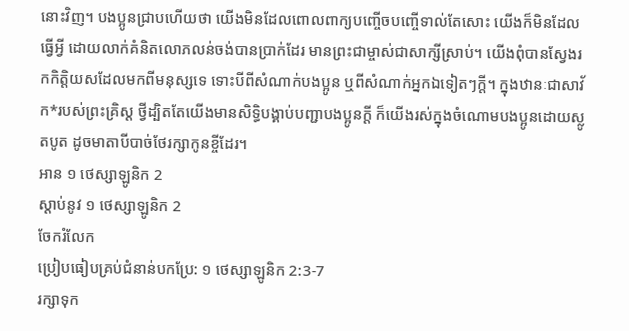នោះវិញ។ បងប្អូនជ្រាបហើយថា យើងមិនដែលពោលពាក្យបញ្ចើចបញ្ចើទាល់តែសោះ យើងក៏មិនដែលធ្វើអ្វី ដោយលាក់គំនិតលោភលន់ចង់បានប្រាក់ដែរ មានព្រះជាម្ចាស់ជាសាក្សីស្រាប់។ យើងពុំបានស្វែងរកកិត្តិយសដែលមកពីមនុស្សទេ ទោះបីពីសំណាក់បងប្អូន ឬពីសំណាក់អ្នកឯទៀតៗក្ដី។ ក្នុងឋានៈជាសាវ័ក*របស់ព្រះគ្រិស្ត ថ្វីដ្បិតតែយើងមានសិទ្ធិបង្គាប់បញ្ជាបងប្អូនក្ដី ក៏យើងរស់ក្នុងចំណោមបងប្អូនដោយស្លូតបូត ដូចមាតាបីបាច់ថែរក្សាកូនខ្ចីដែរ។
អាន ១ ថេស្សាឡូនិក 2
ស្ដាប់នូវ ១ ថេស្សាឡូនិក 2
ចែករំលែក
ប្រៀបធៀបគ្រប់ជំនាន់បកប្រែ: ១ ថេស្សាឡូនិក 2:3-7
រក្សាទុក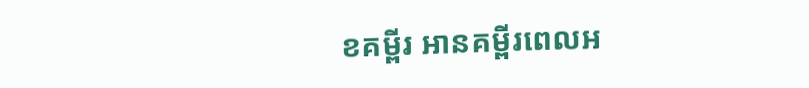ខគម្ពីរ អានគម្ពីរពេលអ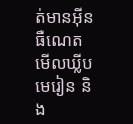ត់មានអ៊ីនធឺណេត មើលឃ្លីបមេរៀន និង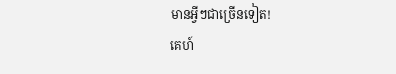មានអ្វីៗជាច្រើនទៀត!
គេហ៍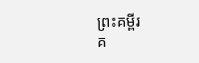ព្រះគម្ពីរ
គ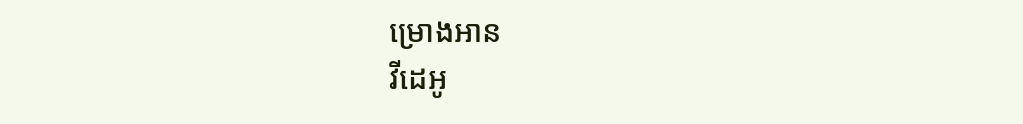ម្រោងអាន
វីដេអូ